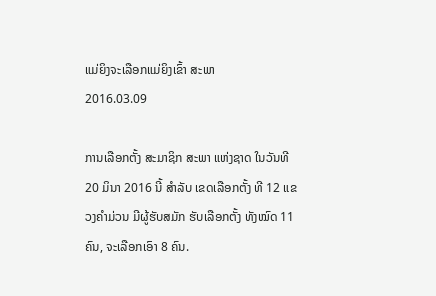ແມ່ຍິງຈະເລືອກແມ່ຍິງເຂົ້າ ສະພາ
2016.03.09

ການເລືອກຕັ້ງ ສະມາຊິກ ສະພາ ແຫ່ງຊາດ ໃນວັນທີ 20 ມິນາ 2016 ນີ້ ສໍາລັບ ເຂດເລືອກຕັ້ງ ທີ 12 ແຂວງຄໍາມ່ວນ ມີຜູ້ຮັບສມັກ ຮັບເລືອກຕັ້ງ ທັງໝົດ 11 ຄົນ, ຈະເລືອກເອົາ 8 ຄົນ.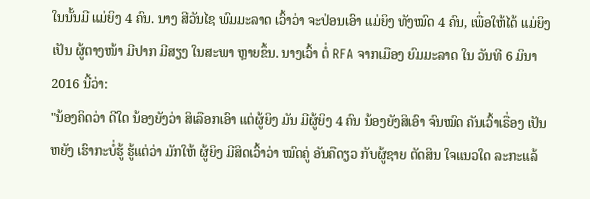ໃນນັ້ນມີ ແມ່ຍິງ 4 ຄົນ. ນາງ ສີວັນໄຊ ພົມມະລາດ ເວົ້າວ່າ ຈະປ່ອນເອົາ ແມ່ຍິງ ທັງໝົດ 4 ຄົນ, ເພື່ອໃຫ້ໄດ້ ແມ່ຍິງ ເປັນ ຜູ້ຕາງໜ້າ ມີປາກ ມີສຽງ ໃນສະພາ ຫຼາຍຂຶ້ນ. ນາງເວົ້າ ຕໍ່ RFA ຈາກເມືອງ ຍົມມະລາດ ໃນ ວັນທີ 6 ມິນາ 2016 ນີ້ວ່າ:
"ນ້ອງຄິດວ່າ ດີໃດ ນ້ອງຍັງວ່າ ສິເລືອກເອົາ ແຕ່ຜູ້ຍິງ ມັນ ມີຜູ້ຍິງ 4 ຄົນ ນ້ອງຍັງສິເອົາ ຈົນໝົດ ຄັນເວົ້າເຣື່ອງ ເປັນຫຍັງ ເຮົາກະບໍ່ຮູ້ ຮູ້ແຕ່ວ່າ ມັກໃຫ້ ຜູ້ຍິງ ມີສິດເວົ້າວ່າ ໝົດຄູ່ ອັນຄືດຽວ ກັບຜູ້ຊາຍ ຕັດສິນ ໃຈແນວໃດ ລະກະແລ້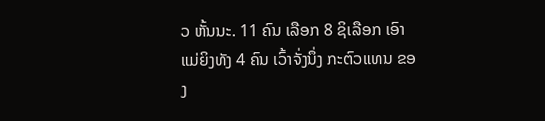ວ ຫັ້ນນະ. 11 ຄົນ ເລືອກ 8 ຊິເລືອກ ເອົາ ແມ່ຍິງທັງ 4 ຄົນ ເວົ້າຈັ່ງນຶ່ງ ກະຕົວແທນ ຂອງ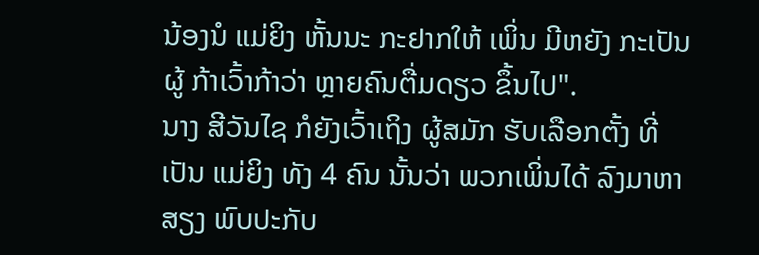ນ້ອງນໍ ແມ່ຍິງ ຫັ້ນນະ ກະຢາກໃຫ້ ເພິ່ນ ມີຫຍັງ ກະເປັນຜູ້ ກ້າເວົ້າກ້າວ່າ ຫຼາຍຄົນຕື່ມດຽວ ຂຶ້ນໄປ".
ນາງ ສີວັນໄຊ ກໍຍັງເວົ້າເຖິງ ຜູ້ສມັກ ຮັບເລືອກຕັ້ງ ທີ່ເປັນ ແມ່ຍິງ ທັງ 4 ຄົນ ນັ້ນວ່າ ພວກເພິ່ນໄດ້ ລົງມາຫາສຽງ ພົບປະກັບ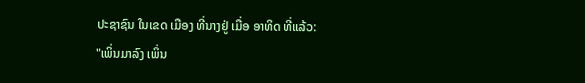ປະຊາຊົນ ໃນເຂດ ເມືອງ ທີ່ນາງຢູ່ ເມື່ອ ອາທິດ ທີ່ແລ້ວ:
"ເພິ່ນມາລົງ ເພິ່ນ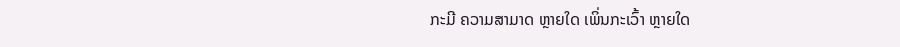ກະມີ ຄວາມສາມາດ ຫຼາຍໃດ ເພິ່ນກະເວົ້າ ຫຼາຍໃດ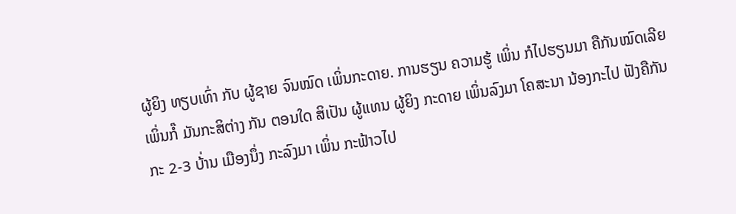ຜູ້ຍິງ ທຽບເທົ່າ ກັບ ຜູ້ຊາຍ ຈົນໝົດ ເພິ່ນກະດາຍ. ການຮຽນ ຄວາມຮູ້ ເພິ່ນ ກໍໄປຮຽນມາ ຄືກັນໝົດເລີຍ ເພິ່ນກໍ໊ ມັນກະສິຕ່າງ ກັນ ຕອນໃດ ສິເປັນ ຜູ້ແທນ ຜູ້ຍິງ ກະດາຍ ເພິ່ນລົງມາ ໂຄສະນາ ນ້ອງກະໄປ ຟັງຄືກັນ ກະ 2-3 ບ້່ານ ເມືອງນຶ່ງ ກະລົງມາ ເພິ່ນ ກະຟ້າວໄປ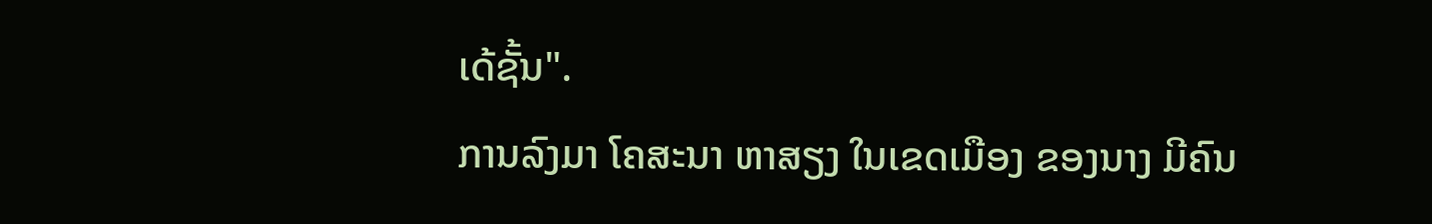ເດ້ຊັ້ນ".
ການລົງມາ ໂຄສະນາ ຫາສຽງ ໃນເຂດເມືອງ ຂອງນາງ ມີຄົນ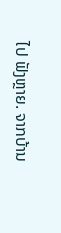ໄປ ຟັງຫຼາຍ. ຈາກບ້ານ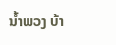ນໍ້າພວງ ບ້າ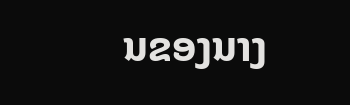ນຂອງນາງ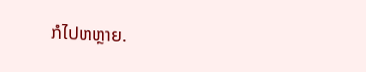ກໍໄປຫຫຼາຍ.